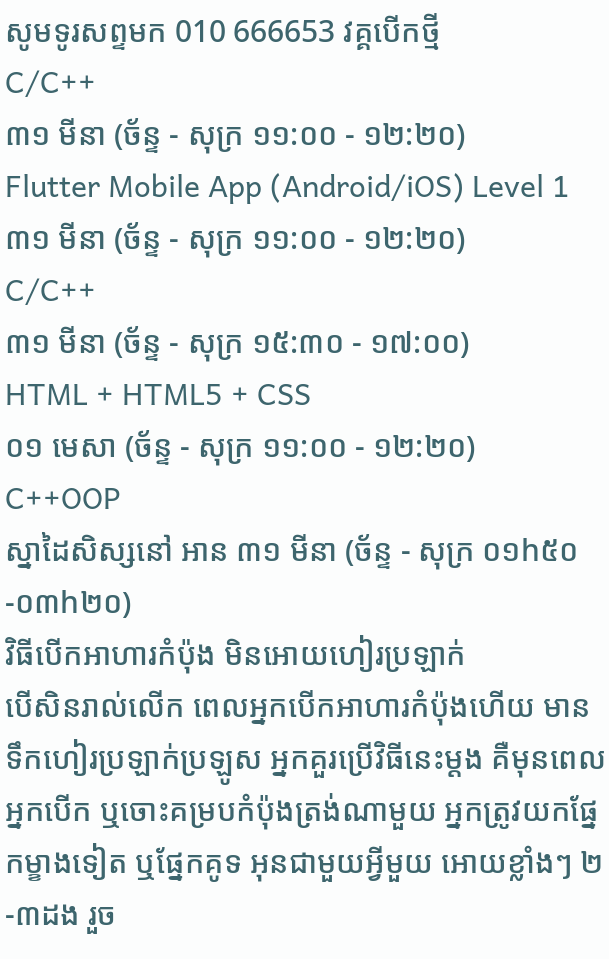សូមទូរសព្ទមក 010 666653 វគ្គបើកថ្មី
C/C++
៣១ មីនា (ច័ន្ទ - សុក្រ ១១:០០ - ១២:២០)
Flutter Mobile App (Android/iOS) Level 1
៣១ មីនា (ច័ន្ទ - សុក្រ ១១:០០ - ១២:២០)
C/C++
៣១ មីនា (ច័ន្ទ - សុក្រ ១៥:៣០ - ១៧:០០)
HTML + HTML5 + CSS
០១ មេសា (ច័ន្ទ - សុក្រ ១១:០០ - ១២:២០)
C++OOP
ស្នាដៃសិស្សនៅ អាន ៣១ មីនា (ច័ន្ទ - សុក្រ ០១h៥០-០៣h២០)
វិធីបើកអាហារកំប៉ុង មិនអោយហៀរប្រឡាក់
បើសិនរាល់លើក ពេលអ្នកបើកអាហារកំប៉ុងហើយ មានទឹកហៀរប្រឡាក់ប្រឡូស អ្នកគួរប្រើវិធីនេះម្តង គឺមុនពេលអ្នកបើក ឬចោះគម្របកំប៉ុងត្រង់ណាមួយ អ្នកត្រូវយកផ្នែកម្ខាងទៀត ឬផ្នែកគូទ អុនជាមួយអ្វីមួយ អោយខ្លាំងៗ ២-៣ដង រួច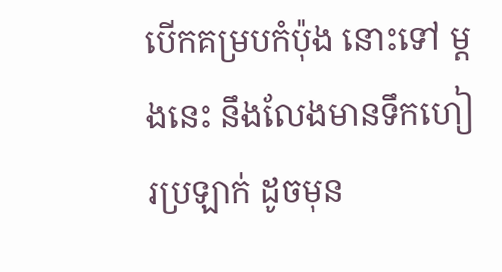បើកគម្របកំប៉ុង នោះទៅ ម្តងនេះ នឹងលែងមានទឹកហៀរប្រឡាក់ ដូចមុន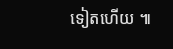ទៀតហើយ ៕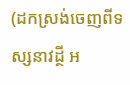(ដកស្រង់ចេញពីទស្សនាវដ្ថី អ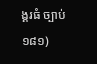ង្គរធំ ច្បាប់ ១៨១)